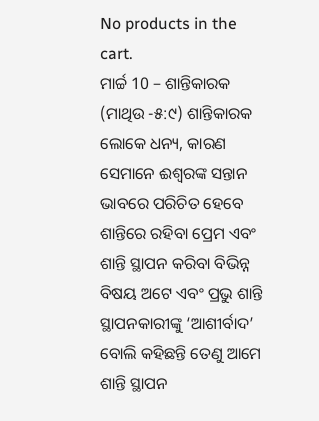No products in the cart.
ମାର୍ଚ୍ଚ 10 – ଶାନ୍ତିକାରକ
(ମାଥିଉ -୫:୯) ଶାନ୍ତିକାରକ ଲୋକେ ଧନ୍ୟ, କାରଣ ସେମାନେ ଈଶ୍ବରଙ୍କ ସନ୍ତାନ ଭାବରେ ପରିଚିତ ହେବେ
ଶାନ୍ତିରେ ରହିବା ପ୍ରେମ ଏବଂ ଶାନ୍ତି ସ୍ଥାପନ କରିବା ବିଭିନ୍ନ ବିଷୟ ଅଟେ ଏବଂ ପ୍ରଭୁ ଶାନ୍ତି ସ୍ଥାପନକାରୀଙ୍କୁ ‘ଆଶୀର୍ବାଦ’ ବୋଲି କହିଛନ୍ତି ତେଣୁ ଆମେ ଶାନ୍ତି ସ୍ଥାପନ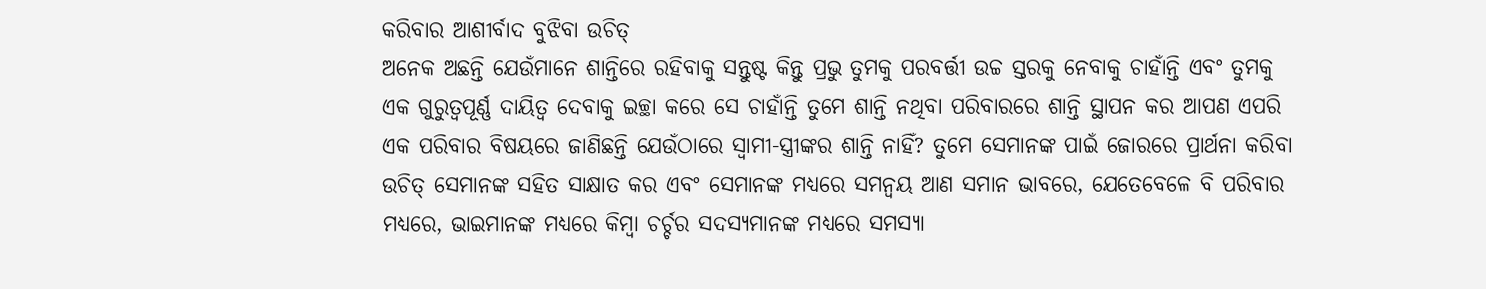କରିବାର ଆଶୀର୍ବାଦ ବୁଝିବା ଉଚିତ୍
ଅନେକ ଅଛନ୍ତି ଯେଉଁମାନେ ଶାନ୍ତିରେ ରହିବାକୁ ସନ୍ତୁଷ୍ଟ କିନ୍ତୁ ପ୍ରଭୁ ତୁମକୁ ପରବର୍ତ୍ତୀ ଉଚ୍ଚ ସ୍ତରକୁ ନେବାକୁ ଚାହାଁନ୍ତି ଏବଂ ତୁମକୁ ଏକ ଗୁରୁତ୍ୱପୂର୍ଣ୍ଣ ଦାୟିତ୍ୱ ଦେବାକୁ ଇଚ୍ଛା କରେ ସେ ଚାହାଁନ୍ତି ତୁମେ ଶାନ୍ତି ନଥିବା ପରିବାରରେ ଶାନ୍ତି ସ୍ଥାପନ କର ଆପଣ ଏପରି ଏକ ପରିବାର ବିଷୟରେ ଜାଣିଛନ୍ତି ଯେଉଁଠାରେ ସ୍ୱାମୀ-ସ୍ତ୍ରୀଙ୍କର ଶାନ୍ତି ନାହିଁ? ତୁମେ ସେମାନଙ୍କ ପାଇଁ ଜୋରରେ ପ୍ରାର୍ଥନା କରିବା ଉଚିତ୍ ସେମାନଙ୍କ ସହିତ ସାକ୍ଷାତ କର ଏବଂ ସେମାନଙ୍କ ମଧ୍ୟରେ ସମନ୍ୱୟ ଆଣ ସମାନ ଭାବରେ, ଯେତେବେଳେ ବି ପରିବାର ମଧ୍ୟରେ, ଭାଇମାନଙ୍କ ମଧ୍ୟରେ କିମ୍ବା ଚର୍ଚ୍ଚର ସଦସ୍ୟମାନଙ୍କ ମଧ୍ୟରେ ସମସ୍ୟା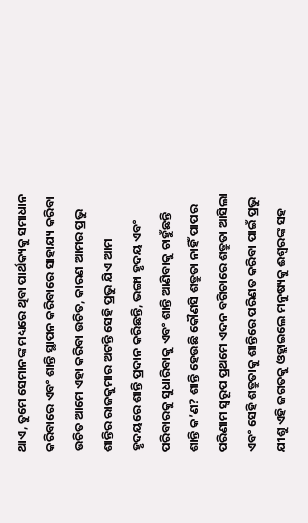ଥାଏ, ତୁମେ ସେମାନଙ୍କ ମଧ୍ୟରେ ଥିବା ପାର୍ଥକ୍ୟକୁ ସମାଧାନ କରିବାରେ ଏବଂ ଶାନ୍ତି ସ୍ଥାପନ କରିବାରେ ସାହାଯ୍ୟ କରିବା ଉଚିତ ଆମେ ଏହା କରିବା ଉଚିତ, କାରଣ ଆମର ପ୍ରଭୁ ଶାନ୍ତିର ରାଜକୁମାର ଅଟନ୍ତି ସେହି ପ୍ରଭୁ ଯିଏ ଆମ ହୃଦୟରେ ଶାନ୍ତି ପ୍ରଦାନ କରିଛନ୍ତି, ଭଙ୍ଗା ହୃଦୟ ଏବଂ ପରିବାରକୁ ସୁଧାରିବାକୁ ଏବଂ ଶାନ୍ତି ଆଣିବାକୁ ଚାହୁଁଛନ୍ତି
ଶାନ୍ତି କ’ଣ? ଶାନ୍ତି ହେଉଛି କୌଣସି ଶତ୍ରୁତା ନାହିଁ ପାପର ପରିଣାମ ସ୍ୱରୂପ ପ୍ରଥମେ ଏଦନ ବଗିଚାରେ ଶତ୍ରୁତା ଆସିଲା ଏବଂ ସେହି ଶତ୍ରୁତାକୁ ଶାନ୍ତିରେ ପରିଣତ କରିବା ପାଇଁ ପ୍ରଭୁ ଯୀଶୁ ଏହି ଜଗତକୁ ଓହ୍ଲାଇଲେ ମନୁଷ୍ୟକୁ ଈଶ୍ବରଙ୍କ ସହ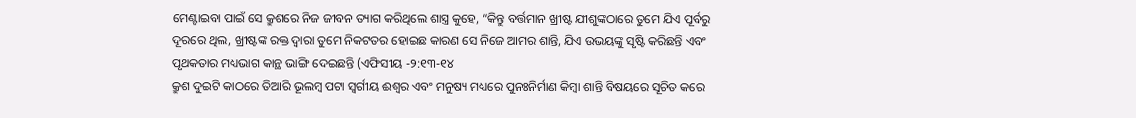ମେଣ୍ଟାଇବା ପାଇଁ ସେ କ୍ରୁଶରେ ନିଜ ଜୀବନ ତ୍ୟାଗ କରିଥିଲେ ଶାସ୍ତ୍ର କୁହେ, “କିନ୍ତୁ ବର୍ତ୍ତମାନ ଖ୍ରୀଷ୍ଟ ଯୀଶୁଙ୍କଠାରେ ତୁମେ ଯିଏ ପୂର୍ବରୁ ଦୂରରେ ଥିଲ, ଖ୍ରୀଷ୍ଟଙ୍କ ରକ୍ତ ଦ୍ୱାରା ତୁମେ ନିକଟତର ହୋଇଛ କାରଣ ସେ ନିଜେ ଆମର ଶାନ୍ତି, ଯିଏ ଉଭୟଙ୍କୁ ସୃଷ୍ଟି କରିଛନ୍ତି ଏବଂ ପୃଥକତାର ମଧ୍ୟଭାଗ କାନ୍ଥ ଭାଙ୍ଗି ଦେଇଛନ୍ତି (ଏଫିସୀୟ -୨:୧୩-୧୪
କ୍ରୁଶ ଦୁଇଟି କାଠରେ ତିଆରି ଭୂଲମ୍ବ ପଟା ସ୍ୱର୍ଗୀୟ ଈଶ୍ବର ଏବଂ ମନୁଷ୍ୟ ମଧ୍ୟରେ ପୁନଃନିର୍ମାଣ କିମ୍ବା ଶାନ୍ତି ବିଷୟରେ ସୂଚିତ କରେ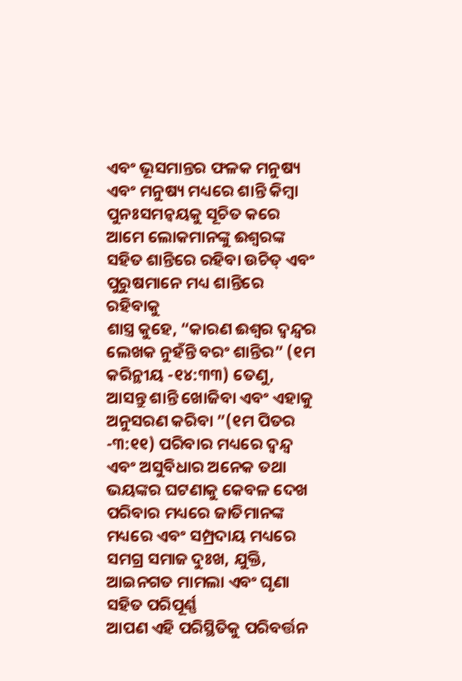ଏବଂ ଭୂସମାନ୍ତର ଫଳକ ମନୁଷ୍ୟ ଏବଂ ମନୁଷ୍ୟ ମଧ୍ୟରେ ଶାନ୍ତି କିମ୍ବା ପୁନଃସମନ୍ୱୟକୁ ସୂଚିତ କରେ ଆମେ ଲୋକମାନଙ୍କୁ ଈଶ୍ବରଙ୍କ ସହିତ ଶାନ୍ତିରେ ରହିବା ଉଚିତ୍ ଏବଂ ପୁରୁଷମାନେ ମଧ୍ୟ ଶାନ୍ତିରେ ରହିବାକୁ
ଶାସ୍ତ୍ର କୁହେ, “କାରଣ ଈଶ୍ବର ଦ୍ୱନ୍ଦ୍ୱର ଲେଖକ ନୁହଁନ୍ତି ବରଂ ଶାନ୍ତିର” (୧ମ କରିନ୍ଥୀୟ -୧୪:୩୩) ତେଣୁ, ଆସନ୍ତୁ ଶାନ୍ତି ଖୋଜିବା ଏବଂ ଏହାକୁ ଅନୁସରଣ କରିବା ”(୧ମ ପିତର -୩:୧୧) ପରିବାର ମଧ୍ୟରେ ଦ୍ୱନ୍ଦ୍ୱ ଏବଂ ଅସୁବିଧାର ଅନେକ ତଥା ଭୟଙ୍କର ଘଟଣାକୁ କେବଳ ଦେଖ ପରିବାର ମଧ୍ୟରେ ଜାତିମାନଙ୍କ ମଧ୍ୟରେ ଏବଂ ସମ୍ପ୍ରଦାୟ ମଧ୍ୟରେ ସମଗ୍ର ସମାଜ ଦୁଃଖ, ଯୁକ୍ତି, ଆଇନଗତ ମାମଲା ଏବଂ ଘୃଣା ସହିତ ପରିପୂର୍ଣ୍ଣ
ଆପଣ ଏହି ପରିସ୍ଥିତିକୁ ପରିବର୍ତ୍ତନ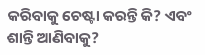କରିବାକୁ ଚେଷ୍ଟା କରନ୍ତି କି? ଏବଂ ଶାନ୍ତି ଆଣିବାକୁ?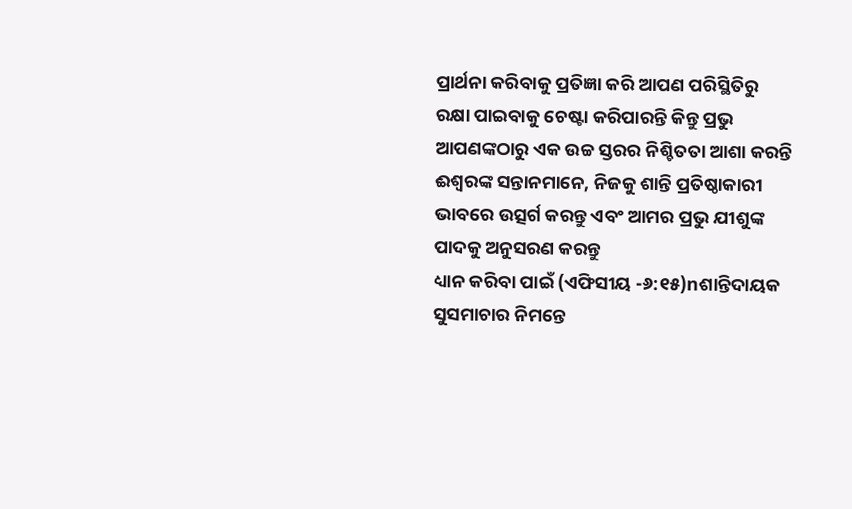ପ୍ରାର୍ଥନା କରିବାକୁ ପ୍ରତିଜ୍ଞା କରି ଆପଣ ପରିସ୍ଥିତିରୁ ରକ୍ଷା ପାଇବାକୁ ଚେଷ୍ଟା କରିପାରନ୍ତି କିନ୍ତୁ ପ୍ରଭୁ ଆପଣଙ୍କଠାରୁ ଏକ ଉଚ୍ଚ ସ୍ତରର ନିଶ୍ଚିତତା ଆଶା କରନ୍ତି
ଈଶ୍ବରଙ୍କ ସନ୍ତାନମାନେ, ନିଜକୁ ଶାନ୍ତି ପ୍ରତିଷ୍ଠାକାରୀ ଭାବରେ ଉତ୍ସର୍ଗ କରନ୍ତୁ ଏବଂ ଆମର ପ୍ରଭୁ ଯୀଶୁଙ୍କ ପାଦକୁ ଅନୁସରଣ କରନ୍ତୁ
ଧ୍ୟାନ କରିବା ପାଇଁ (ଏଫିସୀୟ -୬:୧୫)nଶାନ୍ତିଦାୟକ ସୁସମାଚାର ନିମନ୍ତେ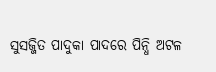ସୁସଜ୍ଜିତ ପାଦୁକା ପାଦରେ ପିନ୍ଧି ଅଟଳ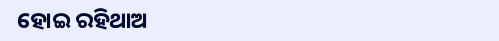ହୋଇ ରହିଥାଅ